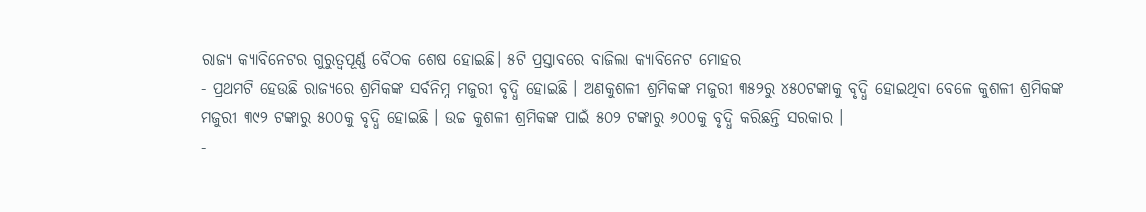ରାଜ୍ୟ କ୍ୟାବିନେଟର ଗୁରୁତ୍ବପୂର୍ଣ୍ଣ ବୈଠକ ଶେଷ ହୋଇଛି। ୫ଟି ପ୍ରସ୍ତାବରେ ବାଜିଲା କ୍ୟାବିନେଟ ମୋହର
- ପ୍ରଥମଟି ହେଉଛି ରାଜ୍ୟରେ ଶ୍ରମିକଙ୍କ ସର୍ବନିମ୍ନ ମଜୁରୀ ବୃଦ୍ଧି ହୋଇଛି । ଅଣକୁଶଳୀ ଶ୍ରମିକଙ୍କ ମଜୁରୀ ୩୫୨ରୁ ୪୫୦ଟଙ୍କାକୁ ବୃଦ୍ଧି ହୋଇଥିବା ବେଳେ କୁଶଳୀ ଶ୍ରମିକଙ୍କ ମଜୁରୀ ୩୯୨ ଟଙ୍କାରୁ ୫୦୦କୁ ବୃଦ୍ଧି ହୋଇଛି । ଉଚ୍ଚ କୁଶଳୀ ଶ୍ରମିକଙ୍କ ପାଇଁ ୫୦୨ ଟଙ୍କାରୁ ୬୦୦କୁ ବୃଦ୍ଧି କରିଛନ୍ତି ସରକାର ।
-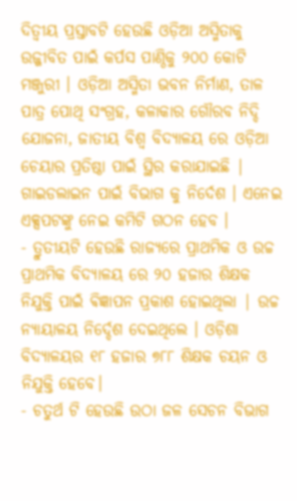ଦିତ୍ବୀୟ ପ୍ରସ୍ତାବଟି ହେଉଛି ଓଡ଼ିଆ ଅସ୍ମିତାକୁ ଉଜ୍ଜୀବିତ ପାଇଁ କର୍ପସ ପାଣ୍ଠିକୁ ୨୦୦ କୋଟି ମଞ୍ଜୁରୀ । ଓଡ଼ିଆ ଅସ୍ମିତା ଭବନ ନିର୍ମାଣ, ତାଳ ପାତ୍ର ପୋଥି ସଂଗ୍ରହ, କଳାକାର ଗୌରବ ନିଦ୍ଦି ଯୋଜନା, ଜାତୀୟ ବିଶ୍ୱ ବିଦ୍ୟାଳୟ ରେ ଓଡ଼ିଆ ଚେୟାର ପ୍ରତିଷ୍ଠା ପାଇଁ ସ୍ଥିର କରାଯାଇଛି | ଗାଇଡଲାଇନ ପାଇଁ ବିଭାଗ କୁ ନିର୍ଦେଶ । ଏନେଇ ଏକ୍ସପଟଙ୍କୁ ନେଇ କମିଟି ଗଠନ ହେବ ।
- ତ୍ରୁତୀୟଟି ହେଉଛି ରାଜ୍ୟରେ ପ୍ରାଥମିକ ଓ ଉଚ୍ଚ ପ୍ରାଥମିକ ବିଦ୍ୟାଳୟ ରେ ୨୦ ହଜାର ଶିକ୍ଷକ ନିଯୁକ୍ତି ପାଇଁ ଵିଜ୍ଞାପନ ପ୍ରକାଶ ହୋଇଥିଲା | ଉଚ୍ଚ ନ୍ୟାୟାଳୟ ନିର୍ଦ୍ଦେଶ ଦେଇଥିଲେ । ଓଡ଼ିଶା ବିଦ୍ୟାଳୟର ୧୮ ହଜାର ୭୮୮ ଶିକ୍ଷକ ଚୟନ ଓ ନିଯୁକ୍ତି ହେବେ।
- ଚତୁର୍ଥ ଟି ହେଉଛି ଉଠା ଜଳ ସେଚନ ବିଭାଗ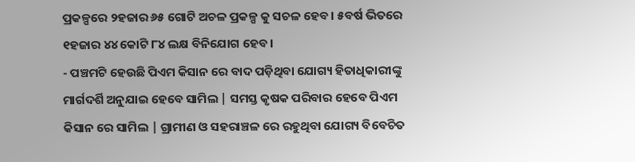ପ୍ରକଳ୍ପରେ ୨ହଜାର ୬୫ ଗୋଟି ଅଚଳ ପ୍ରକଳ୍ପ କୁ ସଚଳ ହେବ । ୫ବର୍ଷ ଭିତରେ ୧ହଜାର ୪୪ କୋଟି ୮୪ ଲକ୍ଷ ବିନିଯୋଗ ହେବ ।
- ପଞ୍ଚମଟି ହେଉଛି ପିଏମ କିସାନ ରେ ବାଦ ପଡ଼ିଥିବା ଯୋଗ୍ୟ ହିତାଧିକାରୀଙ୍କୁ ମାର୍ଗଦର୍ଶି ଅନୁଯାଇ ହେବେ ସାମିଲ | ସମସ୍ତ କୃଷକ ପରିବାର ହେବେ ପିଏମ କିସାନ ରେ ସାମିଲ | ଗ୍ରାମୀଣ ଓ ସହରାଞ୍ଚଳ ରେ ରହୁଥିବା ଯୋଗ୍ୟ ବିବେଚିତ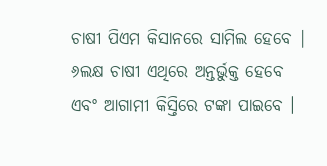ଚାଷୀ ପିଏମ କିସାନରେ ସାମିଲ ହେବେ | ୬ଲକ୍ଷ ଚାଷୀ ଏଥିରେ ଅନ୍ତର୍ଭୁକ୍ତ ହେବେ ଏବଂ ଆଗାମୀ କିସ୍ତିରେ ଟଙ୍କା ପାଇବେ ।